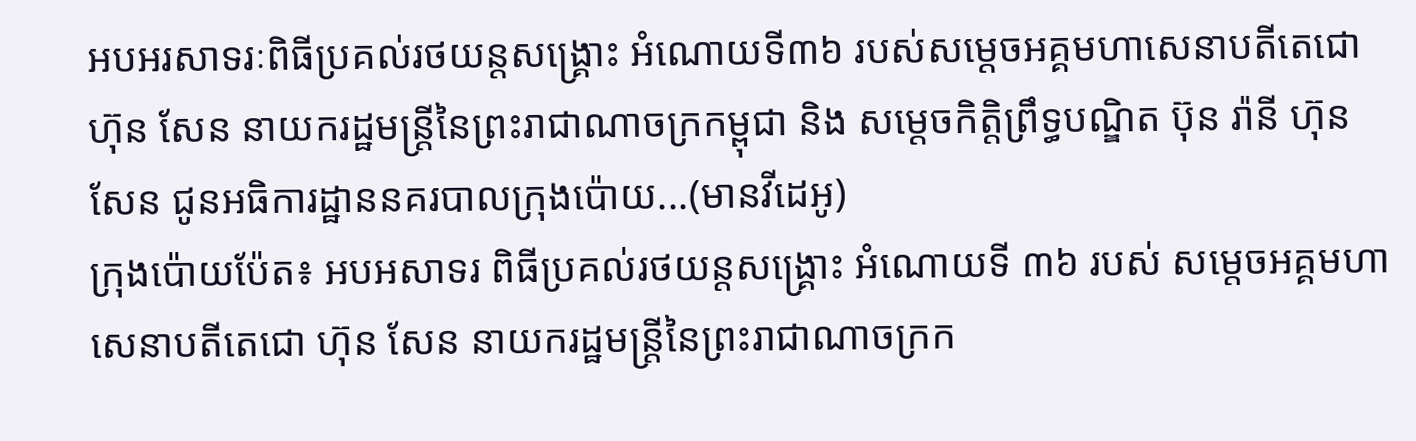អបអរសាទរៈពិធីប្រគល់រថយន្តសង្គ្រោះ អំណោយទី៣៦ របស់សម្ដេចអគ្គមហាសេនាបតីតេជោ ហ៊ុន សែន នាយករដ្ឋមន្ត្រីនៃព្រះរាជាណាចក្រកម្ពុជា និង សម្ដេចកិត្តិព្រឹទ្ធបណ្ឌិត ប៊ុន រ៉ានី ហ៊ុន សែន ជូនអធិការដ្ឋាននគរបាលក្រុងប៉ោយ...(មានវីដេអូ)
ក្រុងប៉ោយប៉ែត៖ អបអសាទរ ពិធីប្រគល់រថយន្តសង្គ្រោះ អំណោយទី ៣៦ របស់ សម្ដេចអគ្គមហាសេនាបតីតេជោ ហ៊ុន សែន នាយករដ្ឋមន្ត្រីនៃព្រះរាជាណាចក្រក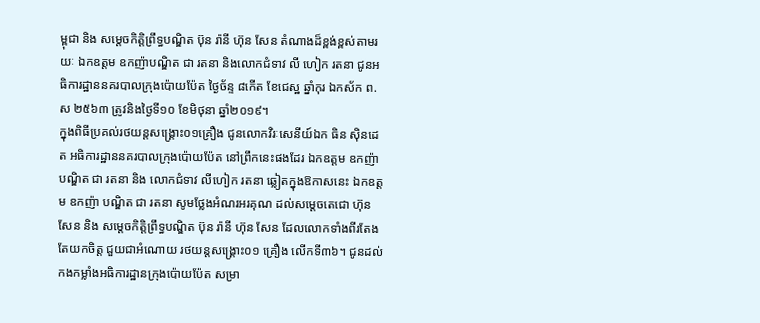ម្ពុជា និង សម្ដេចកិត្តិព្រឹទ្ធបណ្ឌិត ប៊ុន រ៉ានី ហ៊ុន សែន តំណាងដ៏ខ្ពង់ខ្ពស់តាមរយៈ ឯកឧត្តម ឧកញ៉ាបណ្ឌិត ជា រតនា និងលោកជំទាវ លី ហៀក រតនា ជូនអធិការដ្ឋាននគរបាលក្រុងប៉ោយប៉ែត ថ្ងៃច័ន្ទ ៨កើត ខែជេស្ឋ ឆ្នាំកុរ ឯកស័ក ព.ស ២៥៦៣ ត្រូវនិងថ្ងៃទី១០ ខែមិថុនា ឆ្នាំ២០១៩។
ក្នុងពិធីប្រគល់រថយន្តសង្គ្រោះ០១គ្រឿង ជូនលោកវិរៈសេនីយ៍ឯក ធិន សុិនដេត អធិការដ្ឋាននគរបាលក្រុងប៉ោយប៉ែត នៅព្រឹកនេះផងដែរ ឯកឧត្ដម ឧកញ៉ា បណ្ឌិត ជា រតនា និង លោកជំទាវ លីហៀក រតនា ឆ្លៀតក្នុងឱកាសនេះ ឯកឧត្តម ឧកញ៉ា បណ្ឌិត ជា រតនា សូមថ្លែងអំណរអរគុណ ដល់សម្ដេចតេជោ ហ៊ុន សែន និង សម្ដេចកិត្តិព្រឹទ្ធបណ្ឌិត ប៊ុន រ៉ានី ហ៊ុន សែន ដែលលោកទាំងពីរតែងតែយកចិត្ត ជួយជាអំណោយ រថយន្តសង្គ្រោះ០១ គ្រឿង លើកទី៣៦។ ជូនដល់កងកម្លាំងអធិការដ្ឋានក្រុងប៉ោយប៉ែត សម្រា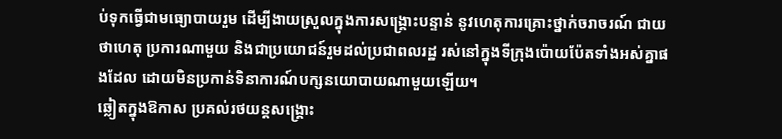ប់ទុកធ្វើជាមធ្យោបាយរួម ដើម្បីងាយស្រួលក្នុងការសង្រ្គោះបន្ទាន់ នូវហេតុការគ្រោះថ្នាក់ចរាចរណ៍ ជាយថាហេតុ ប្រការណាមួយ និងជាប្រយោជន៍រួមដល់ប្រជាពលរដ្ឋ រស់នៅក្នុងទីក្រុងប៉ោយប៉ែតទាំងអស់គ្នាផងដែល ដោយមិនប្រកាន់ទិនាការណ៍បក្សនយោបាយណាមួយឡើយ។
ឆ្លៀតក្នុងឱកាស ប្រគល់រថយន្តសង្គ្រោះ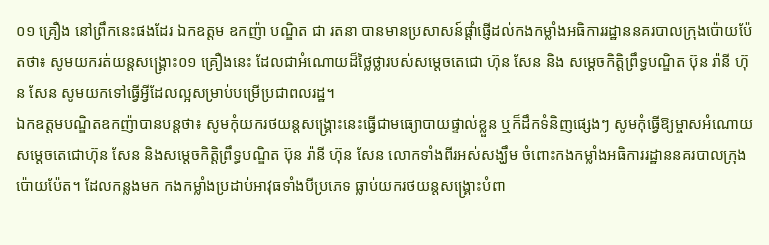០១ គ្រឿង នៅព្រឹកនេះផងដែរ ឯកឧត្តម ឧកញ៉ា បណ្ឌិត ជា រតនា បានមានប្រសាសន៍ផ្តាំផ្ញើដល់កងកម្លាំងអធិការរដ្ឋាននគរបាលក្រុងប៉ោយប៉ែតថា៖ សូមយករត់យន្តសង្គ្រោះ០១ គ្រឿងនេះ ដែលជាអំណោយដ៏ថ្លៃថ្លារបស់សម្ដេចតេជោ ហ៊ុន សែន និង សម្ដេចកិត្តិព្រឹទ្ធបណ្ឌិត ប៊ុន រ៉ានី ហ៊ុន សែន សូមយកទៅធ្វើអ្វីដែលល្អសម្រាប់បម្រើប្រជាពលរដ្ឋ។
ឯកឧត្តមបណ្ឌិតឧកញ៉ាបានបន្តថា៖ សូមកុំយករថយន្តសង្គ្រោះនេះធ្វើជាមធ្យោបាយផ្ទាល់ខ្លួន ឬក៏ដឹកទំនិញផ្សេងៗ សូមកុំធ្វើឱ្យម្ចាសអំណោយសម្ដេចតេជោហ៊ុន សែន និងសម្តេចកិត្តិព្រឹទ្ធបណ្ឌិត ប៊ុន រ៉ានី ហ៊ុន សែន លោកទាំងពីរអស់សង្ឃឹម ចំពោះកងកម្លាំងអធិការរដ្ឋាននគរបាលក្រុងប៉ោយប៉ែត។ ដែលកន្លងមក កងកម្លាំងប្រដាប់អាវុធទាំងបីប្រភេទ ធ្លាប់យករថយន្តសង្គ្រោះបំពា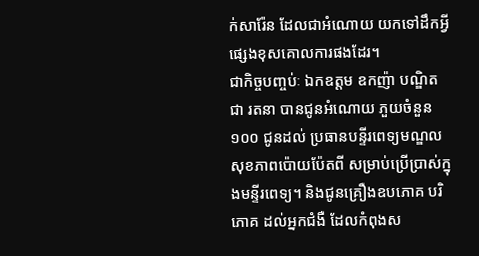ក់សារ៉ែន ដែលជាអំណោយ យកទៅដឹកអ្វីផ្សេងខុសគោលការផងដែរ។
ជាកិច្ចបញ្ចប់ៈ ឯកឧត្តម ឧកញ៉ា បណ្ឌិត ជា រតនា បានជូនអំណោយ ភួយចំនួន ១០០ ជូនដល់ ប្រធានបន្ទីរពេទ្យមណ្ឌលសុខភាពប៉ោយប៉ែតពី សម្រាប់ប្រើប្រាស់ក្នុងមន្ទីរពេទ្យ។ និងជូនគ្រឿងឧបភោគ បរិភោគ ដល់អ្នកជំងឺ ដែលកំពុងស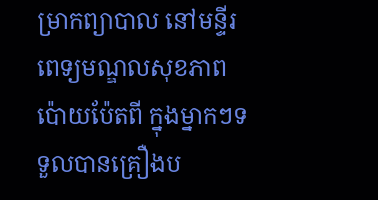ម្រាកព្យាបាល នៅមន្ទីរពេទ្យមណ្ឌលសុខភាពប៉ោយប៉ែតពី ក្នុងម្នាកៗទទួលបានគ្រឿងប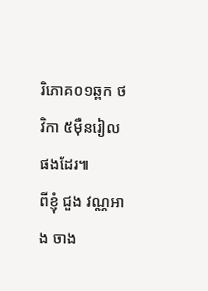រិភោគ០១ឆ្ពក ថវិកា ៥ម៉ឺនរៀលផងដែរ៕
ពីខ្ញុំ ជួង វណ្ណអាង ចាង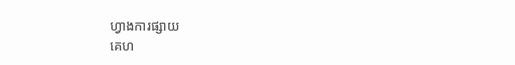ហ្វាងការផ្សាយ
គេហ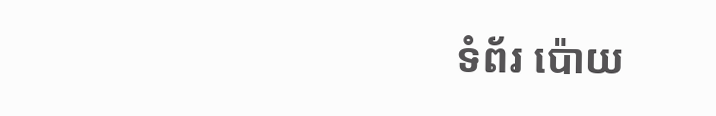ទំព័រ ប៉ោយ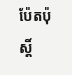ប៉ែតប៉ុស្តិ៍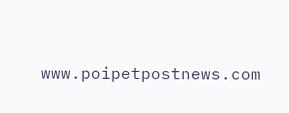www.poipetpostnews.com